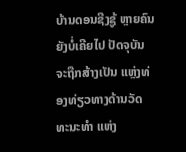ບ້ານດອນຊີງຊູ້ ຫຼາຍຄົນຍັງບໍ່ເຄີຍໄປ ປັດຈຸບັນຈະຖືກສ້າງເປັນ ແຫຼ່ງທ່ອງທ່ຽວທາງດ້ານວັດທະນະທໍາ ແຫ່ງ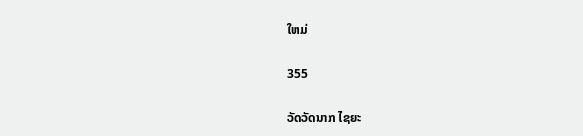ໃຫມ່

355

ວັດວັດນາກ ໄຊຍະ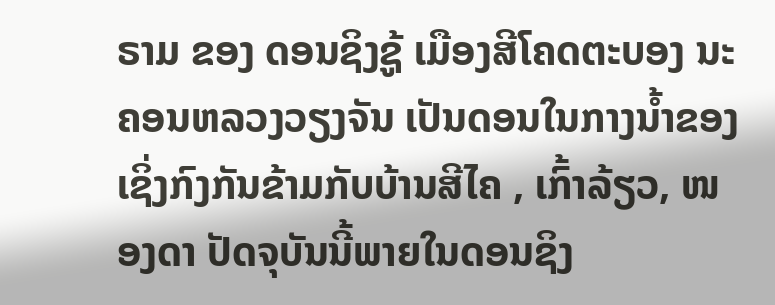ຣາມ ຂອງ ດອນຊິງຊູ້ ເມືອງສີໂຄດຕະບອງ ນະຄອນຫລວງວຽງຈັນ ເປັນດອນໃນກາງນ້ຳຂອງ ເຊິ່ງກົງກັນຂ້າມກັບບ້ານສີໄຄ , ເກົ້າລ້ຽວ, ໜອງດາ ປັດຈຸບັນນີ້ພາຍໃນດອນຊິງ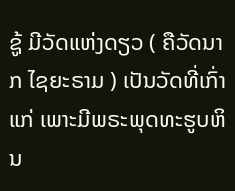ຊູ້ ມີວັດແຫ່ງດຽວ ( ຄືວັດນາກ ໄຊຍະຣາມ ) ເປັນວັດທີ່ເກົ່າແກ່ ເພາະມີພຣະພຸດທະຮູບຫິນ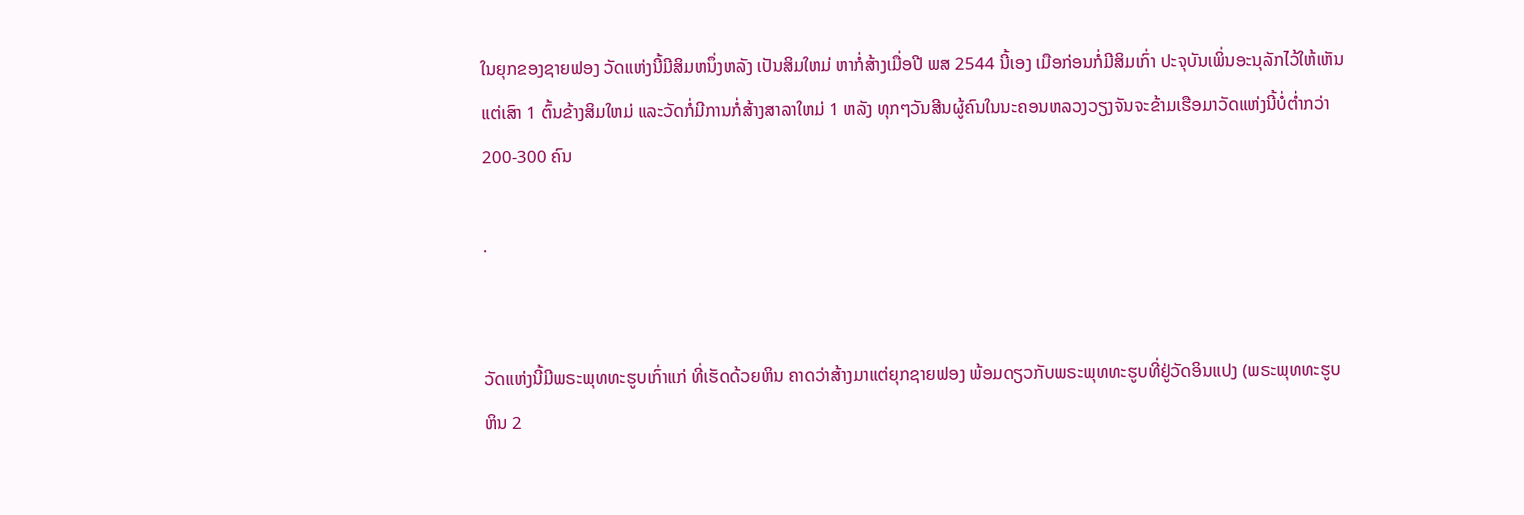ໃນຍຸກຂອງຊາຍຟອງ ວັດແຫ່ງນີ້ມີສິມຫນຶ່ງຫລັງ ເປັນສິມໃຫມ່ ຫາກໍ່ສ້າງເມື່ອປີ ພສ 2544 ນີ້ເອງ ເມືອກ່ອນກໍ່ມີສິມເກົ່າ ປະຈຸບັນເພິ່ນອະນຸລັກໄວ້ໃຫ້ເຫັນແຕ່ເສົາ 1 ຕົ້ນຂ້າງສິມໃຫມ່ ແລະວັດກໍ່ມີການກໍ່ສ້າງສາລາໃຫມ່ 1 ຫລັງ ທຸກໆວັນສີນຜູ້ຄົນໃນນະຄອນຫລວງວຽງຈັນຈະຂ້າມເຮືອມາວັດແຫ່ງນີ້ບໍ່ຕ່ຳກວ່າ 200-300 ຄົນ

.


ວັດແຫ່ງນີ້ມີພຣະພຸທທະຮູບເກົ່າແກ່ ທີ່ເຮັດດ້ວຍຫິນ ຄາດວ່າສ້າງມາແຕ່ຍຸກຊາຍຟອງ ພ້ອມດຽວກັບພຣະພຸທທະຮູບທີ່ຢູ່ວັດອິນແປງ (ພຣະພຸທທະຮູບຫິນ 2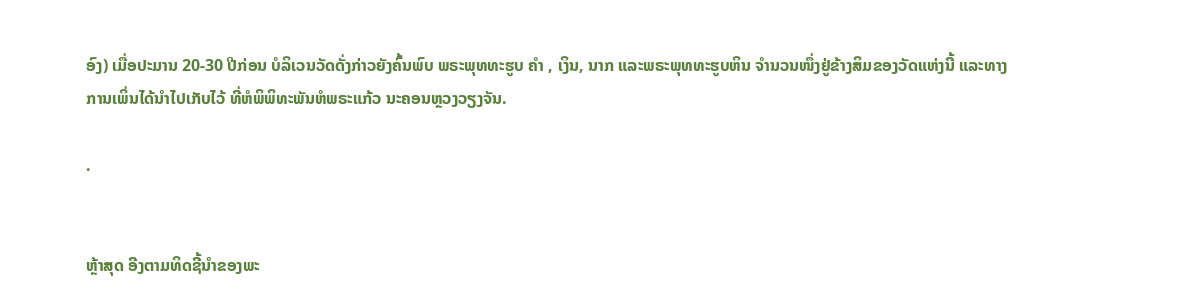ອົງ) ເມື່ອປະມານ 20-30 ປີກ່ອນ ບໍລິເວນວັດດັ່ງກ່າວຍັງຄົ້ນພົບ ພຣະພຸທທະຮູບ ຄຳ , ເງິນ, ນາກ ແລະພຣະພຸທທະຮູບຫິນ ຈຳນວນໜຶ່ງຢູ່ຂ້າງສິມຂອງວັດແຫ່ງນີ້ ແລະທາງການເພິ່ນໄດ້ນຳໄປເກັບໄວ້ ທີ່ຫໍພິພິທະພັນຫໍພຣະແກ້ວ ນະຄອນຫຼວງວຽງຈັນ.

.


ຫຼ້າສຸດ ອີງຕາມທິດຊີ້ນໍາຂອງພະ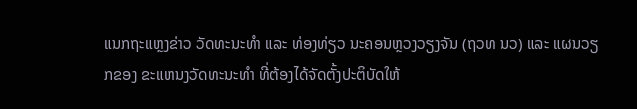ແນກຖະແຫຼງຂ່າວ ວັດທະນະທໍາ ແລະ ທ່ອງທ່ຽວ ນະຄອນຫຼວງວຽງຈັນ (ຖວທ ນວ) ແລະ ແຜນວຽກຂອງ ຂະແຫນງວັດທະນະທໍາ ທີ່ຕ້ອງໄດ້ຈັດຕັ້ງປະຕິບັດໃຫ້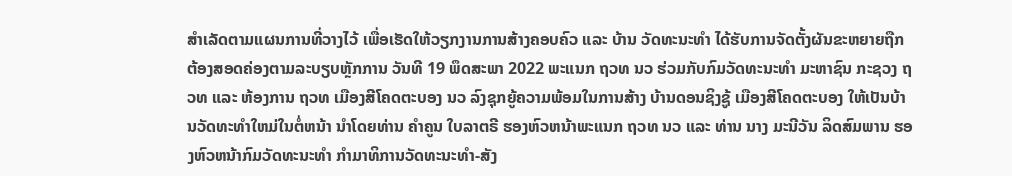ສໍາເລັດຕາມແຜນການທີ່ວາງໄວ້ ເພື່ອເຮັດໃຫ້ວຽກງານການສ້າງຄອບຄົວ ແລະ ບ້ານ ວັດທະນະທໍາ ໄດ້ຮັບການຈັດຕັ້ງຜັນຂະຫຍາຍຖືກຕ້ອງສອດຄ່ອງຕາມລະບຽບຫຼັກການ ວັນທີ 19 ພຶດສະພາ 2022 ພະແນກ ຖວທ ນວ ຮ່ວມກັບກົມວັດທະນະທໍາ ມະຫາຊົນ ກະຊວງ ຖວທ ແລະ ຫ້ອງການ ຖວທ ເມືອງສີໂຄດຕະບອງ ນວ ລົງຊຸກຍູ້ຄວາມພ້ອມໃນການສ້າງ ບ້ານດອນຊິງຊູ້ ເມືອງສີໂຄດຕະບອງ ໃຫ້ເປັນບ້ານວັດທະທໍາໃຫມ່ໃນຕໍ່ຫນ້າ ນໍາໂດຍທ່ານ ຄໍາຄູນ ໃບລາຕຣີ ຮອງຫົວຫນ້າພະແນກ ຖວທ ນວ ແລະ ທ່ານ ນາງ ມະນີວັນ ລິດສົມພານ ຮອງຫົວຫນ້າກົມວັດທະນະທໍາ ກໍາມາທິການວັດທະນະທໍາ-ສັງ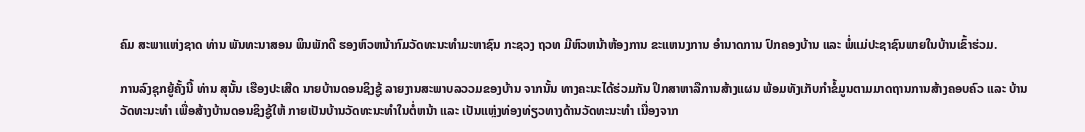ຄົມ ສະພາແຫ່ງຊາດ ທ່ານ ພັນທະນາສອນ ພິນພັກດີ ຮອງຫົວຫນ້າກົມວັດທະນະທໍາມະຫາຊົນ ກະຊວງ ຖວທ ມີຫົວຫນ້າຫ້ອງການ ຂະແຫນງການ ອໍານາດການ ປົກຄອງບ້ານ ແລະ ພໍ່ແມ່ປະຊາຊົນພາຍໃນບ້ານເຂົ້າຮ່ວມ.

ການລົງຊຸກຍູ້ຄັ້ງນີ້ ທ່ານ ສຸນັ້ນ ເຮືອງປະເສີດ ນາຍບ້ານດອນຊິງຊູ້ ລາຍງານສະພາບລວວມຂອງບ້ານ ຈາກນັ້ນ ທາງຄະນະໄດ້ຮ່ວມກັນ ປຶກສາຫາລືການສ້າງແຜນ ພ້ອມທັງເກັບກໍາຂໍ້ມູນຕາມມາດຖານການສ້າງຄອບຄົວ ແລະ ບ້ານວັດທະນະທໍາ ເພື່ອສ້າງບ້ານດອນຊິງຊູ້ໃຫ້ ກາຍເປັນບ້ານວັດທະນະທໍາໃນຕໍ່ຫນ້າ ແລະ ເປັນແຫຼ່ງທ່ອງທ່ຽວທາງດ້ານວັດທະນະທໍາ ເນື່ອງຈາກ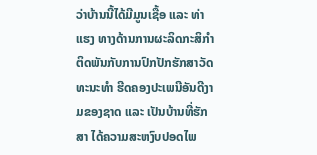ວ່າບ້ານນີ້ໄດ້ມີມູນເຊື້ອ ແລະ ທ່າແຮງ ທາງດ້ານການຜະລິດກະສິກໍາ ຕິດພັນກັບການປົກປັກຮັກສາວັດທະນະທໍາ ຮີດຄອງປະເພນີອັນດີງາມຂອງຊາດ ແລະ ເປັນບ້ານທີ່ຮັກສາ ໄດ້ຄວາມສະຫງົບປອດໄພ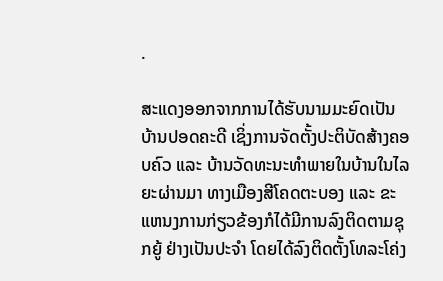.

ສະແດງອອກຈາກການໄດ້ຮັບນາມມະຍົດເປັນບ້ານປອດຄະດີ ເຊິ່ງການຈັດຕັ້ງປະຕິບັດສ້າງຄອບຄົວ ແລະ ບ້ານວັດທະນະທໍາພາຍໃນບ້ານໃນໄລຍະຜ່ານມາ ທາງເມືອງສີໂຄດຕະບອງ ແລະ ຂະແຫນງການກ່ຽວຂ້ອງກໍໄດ້ມີການລົງຕິດຕາມຊຸກຍູ້ ຢ່າງເປັນປະຈໍາ ໂດຍໄດ້ລົງຕິດຕັ້ງໂທລະໂຄ່ງ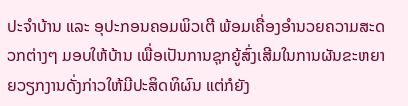ປະຈໍາບ້ານ ແລະ ອຸປະກອນຄອມພິວເຕີ ພ້ອມເຄື່ອງອໍານວຍຄວາມສະດວກຕ່າງໆ ມອບໃຫ້ບ້ານ ເພື່ອເປັນການຊຸກຍູ້ສົ່ງເສີມໃນການຜັນຂະຫຍາຍວຽກງານດັ່ງກ່າວໃຫ້ມີປະສິດທິຜົນ ແຕ່ກໍຍັງ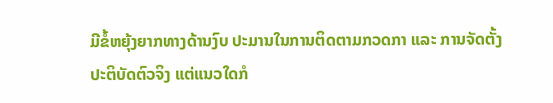ມີຂໍ້ຫຍຸ້ງຍາກທາງດ້ານງົບ ປະມານໃນການຕິດຕາມກວດກາ ແລະ ການຈັດຕັ້ງປະຕິບັດຕົວຈິງ ແຕ່ແນວໃດກໍ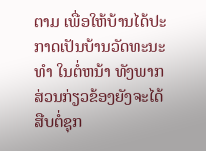ຕາມ ເພື່ອໃຫ້ບ້ານໄດ້ປະກາດເປັນບ້ານວັດທະນະທໍາ ໃນຕໍ່ຫນ້າ ທັງພາກສ່ວນກ່ຽວຂ້ອງຍັງຈະໄດ້ສືບຕໍ່ຊຸກ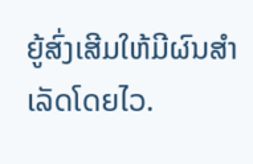ຍູ້ສົ່ງເສີມໃຫ້ມີຜົນສໍາເລັດໂດຍໄວ.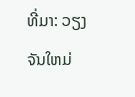ທີ່ມາ: ວຽງຈັນໃຫມ່